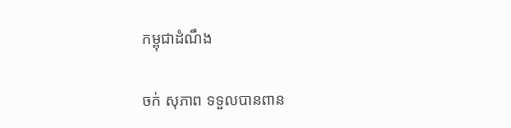កម្ពុជាដំណឹង

ចក់ សុភាព ទទួលបានពាន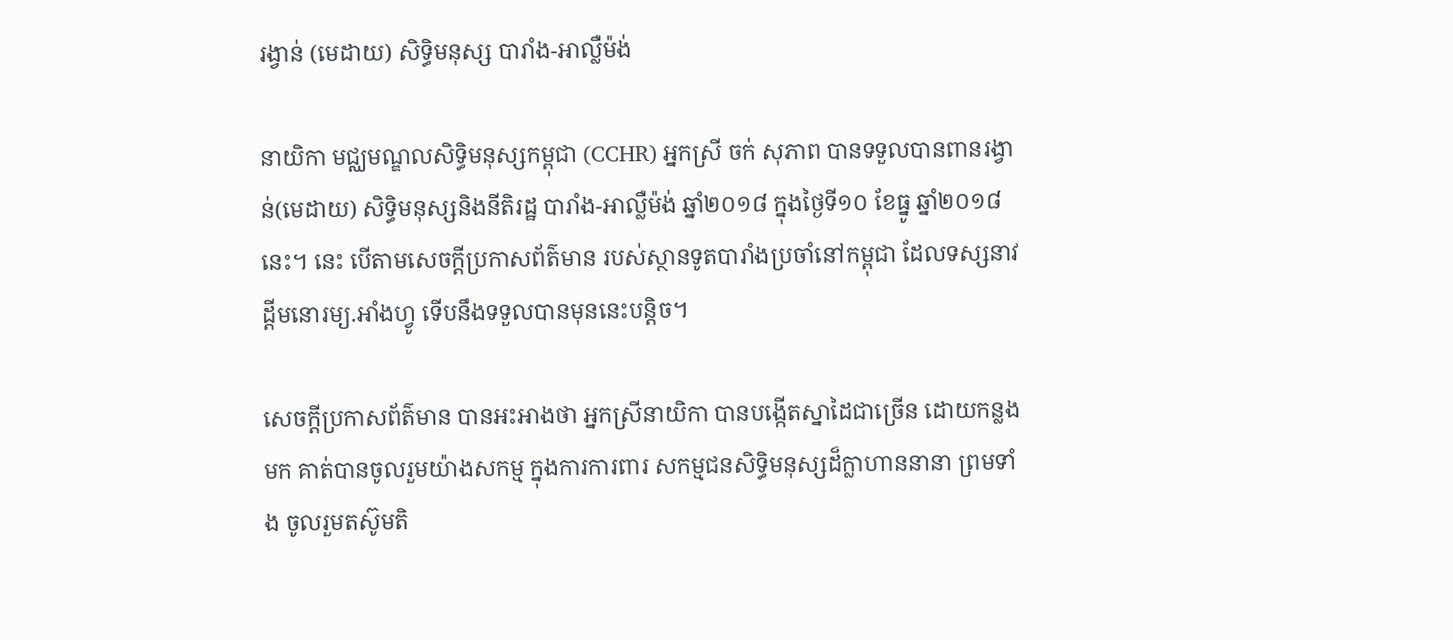រង្វាន់ (មេដាយ) សិទ្ធិមនុស្ស បារាំង-អាល្លឺម៉ង់

នាយិកា មជ្ឈមណ្ឌលសិទ្ធិមនុស្សកម្ពុជា (CCHR) អ្នកស្រី ចក់ សុភាព បានទទួលបានពានរង្វាន់(មេដាយ) សិទ្ធិមនុស្សនិងនីតិរដ្ឋ បារាំង-អាល្លឺម៉ង់ ឆ្នាំ២០១៨ ក្នុងថ្ងៃទី១០ ខែធ្នូ ឆ្នាំ២០១៨នេះ។ នេះ បើតាមសេចក្ដីប្រកាសព័ត៌មាន របស់ស្ថានទូតបារាំងប្រចាំនៅកម្ពុជា ដែលទស្សនាវដ្ដីមនោរម្យ.អាំងហ្វូ ទើបនឹងទទួលបានមុននេះបន្តិច។

សេចក្ដីប្រកាសព័ត៌មាន បានអះអាងថា អ្នកស្រីនាយិកា បានបង្កើតស្នាដៃជាច្រើន ដោយកន្លងមក គាត់បានចូលរួមយ៉ាងសកម្ម ក្នុងការការពារ សកម្មជនសិទ្ធិមនុស្សដ៏ក្លាហាននានា ព្រមទាំង ចូលរួមតស៊ូមតិ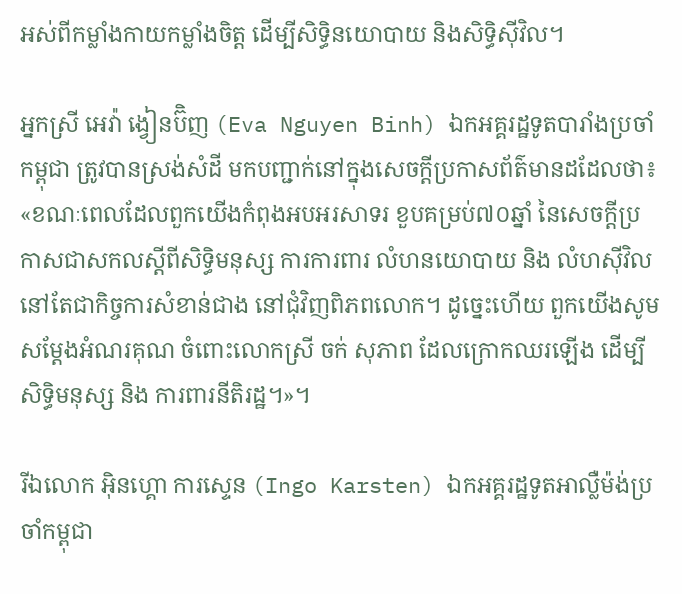អស់ពីកម្លាំងកាយកម្លាំងចិត្ត ដើម្បីសិទ្ធិនយោបាយ និងសិទ្ធិស៊ីវិល។

អ្នកស្រី អេវ៉ា ង្វៀនប៊ិញ (Eva Nguyen Binh) ឯកអគ្គរដ្ឋទូតបារាំងប្រចាំកម្ពុជា ត្រូវបានស្រង់សំដី មកបញ្ជាក់នៅក្នុងសេចក្ដីប្រកាសព័ត៌មានដដែលថា៖ «ខណៈពេលដែលពួកយើងកំពុងអបអរសាទរ ខួបគម្រប់៧០ឆ្នាំ នៃសេចក្តីប្រកាសជាសកលស្តីពីសិទ្ធិមនុស្ស ការការពារ លំហនយោបាយ និង លំហស៊ីវិល នៅតែជាកិច្ចការសំខាន់ជាង នៅជុំវិញពិភពលោក។ ដូច្នេះហើយ ពួកយើងសូមសម្តែងអំណរគុណ ចំពោះលោកស្រី ចក់ សុភាព ដែលក្រោកឈរឡើង ដើម្បីសិទ្ធិមនុស្ស និង ការពារនីតិរដ្ឋ។»។

រីឯលោក អ៊ិនហ្គោ ការស្ទេន (Ingo Karsten) ឯកអគ្គរដ្ឋទូតអាល្លឺម៉ង់ប្រចាំកម្ពុជា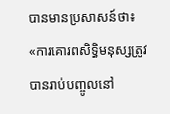បានមានប្រសាសន៍ថា៖ «ការគោរពសិទ្ធិមនុស្សត្រូវបានរាប់បញ្ចូលនៅ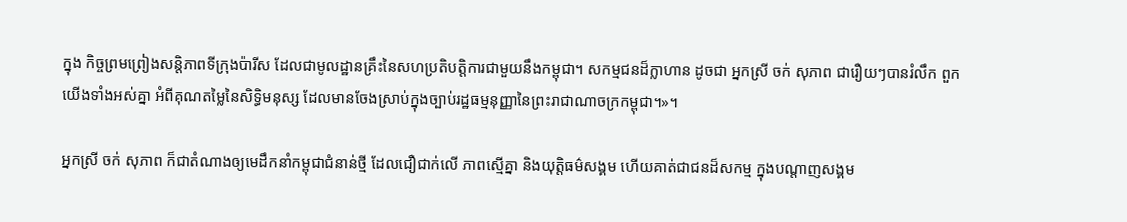ក្នុង កិច្ចព្រមព្រៀងសន្តិភាពទីក្រុងប៉ារីស ដែលជាមូលដ្ឋានគ្រឹះនៃសហប្រតិបត្តិការជាមួយនឹងកម្ពុជា។ សកម្មជនដ៏ក្លាហាន ដូចជា អ្នកស្រី ចក់ សុភាព ជារឿយៗបានរំលឹក ពួកយើងទាំងអស់គ្នា អំពីគុណតម្លៃនៃសិទ្ធិមនុស្ស ដែលមានចែងស្រាប់ក្នុងច្បាប់រដ្ឋធម្មនុញ្ញានៃព្រះរាជាណាចក្រកម្ពុជា។»។

អ្នកស្រី ចក់ សុភាព ក៏ជាតំណាងឲ្យមេដឹកនាំកម្ពុជាជំនាន់ថ្មី ដែលជឿជាក់លើ ភាពស្មើគ្នា និងយុត្តិធម៌សង្គម ហើយគាត់ជាជនដ៏សកម្ម ក្នុងបណ្តាញសង្គម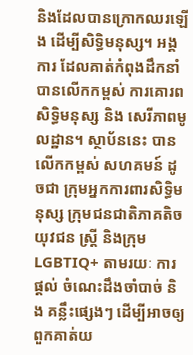និងដែលបានក្រោកឈរឡើង ដើម្បីសិទ្ធិមនុស្ស។ អង្គការ ដែលគាត់កំពុងដឹកនាំ បានលើកកម្ពស់ ការគោរពសិទ្ធិមនុស្ស និង សេរីភាពមូលដ្ឋាន។ ស្ថាប័ននេះ បានលើកកម្ពស់ សហគមន៍ ដូចជា ក្រុមអ្នកការពារសិទ្ធិមនុស្ស ក្រុមជនជាតិភាគតិច យុវជន ស្ត្រី និងក្រុម LGBTIQ+ តាមរយៈ ការផ្តល់ ចំណេះដឹងចាំបាច់ និង គន្លឹះផ្សេងៗ ដើម្បីអាចឲ្យពួកគាត់យ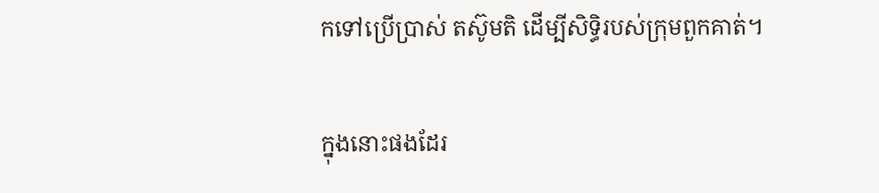កទៅប្រើប្រាស់ តស៊ូមតិ ដើម្បីសិទ្ធិរបស់ក្រុមពួកគាត់។

ក្នុងនោះផងដែរ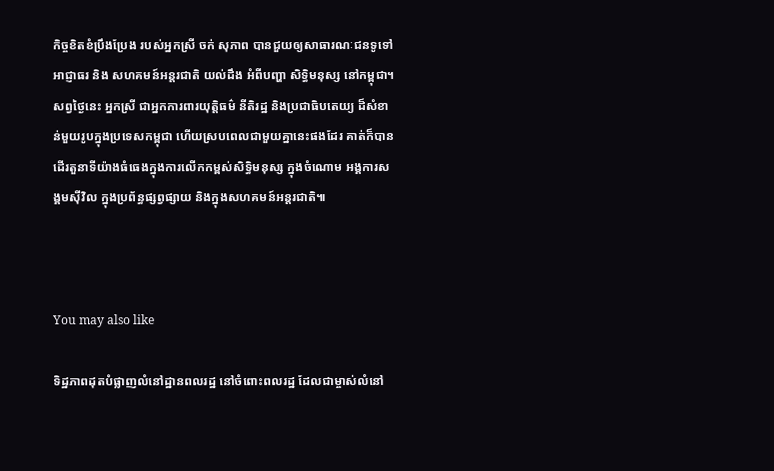កិច្ចខិតខំប្រឹងប្រែង របស់អ្នកស្រី ចក់ សុភាព បានជួយឲ្យសាធារណៈជនទូទៅ អាជ្ញាធរ និង សហគមន៍អន្តរជាតិ យល់ដឹង អំពីបញ្ហា សិទ្ធិមនុស្ស នៅកម្ពុជា។ សព្វថ្ងៃនេះ អ្នកស្រី ជាអ្នកការពារយុត្តិធម៌ នីតិរដ្ឋ និងប្រជាធិបតេយ្យ ដ៏សំខាន់មួយរូបក្នុងប្រទេសកម្ពុជា ហើយស្របពេលជាមួយគ្នានេះផងដែរ គាត់ក៏បានដើរតួនាទីយ៉ាងធំធេងក្នុងការលើកកម្ពស់សិទ្ធិមនុស្ស ក្នុងចំណោម អង្គការសង្គមស៊ីវិល ក្នុងប្រព័ន្ធផ្សព្វផ្សាយ និងក្នុងសហគមន៍អន្តរជាតិ៕



You may also like

ទិដ្ឋភាពដុតបំផ្លាញលំនៅដ្ឋានពលរដ្ឋ នៅចំពោះពលរដ្ឋ ដែលជាម្ចាស់លំនៅ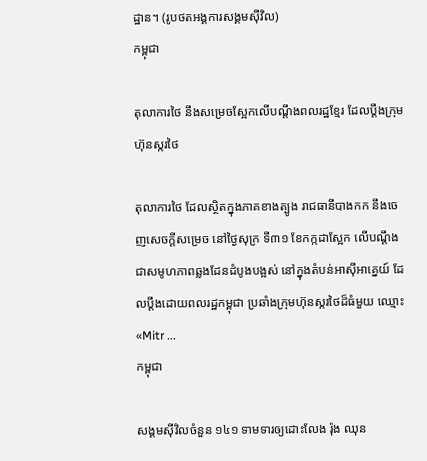ដ្ឋាន។ (រូបថតអង្គការសង្គមស៊ីវិល)
កម្ពុជា

តុលាការថៃ នឹងសម្រេចស្អែកលើបណ្ដឹងពលរដ្ឋខ្មែរ ដែលប្ដឹងក្រុមហ៊ុនស្ករថៃ

តុលាការថៃ ដែលស្ថិតក្នុងភាគខាងត្បូង រាជធានីបាងកក នឹងចេញសេចក្តីសម្រេច នៅថ្ងៃសុក្រ ទី៣១ ខែកក្កដាស្អែក លើបណ្តឹងជាសមូហភាពឆ្លងដែនដំបូងបង្អស់ នៅក្នុងតំបន់អាស៊ីអាគ្នេយ៍ ដែលប្ដឹងដោយពលរដ្ឋកម្ពុជា ប្រឆាំងក្រុមហ៊ុនស្ករថៃដ៏ធំមួយ ឈ្មោះ «Mitr ...
កម្ពុជា

សង្គមស៊ីវិលចំនួន ១៤១ ទាមទារឲ្យដោះលែង រ៉ុង ឈុន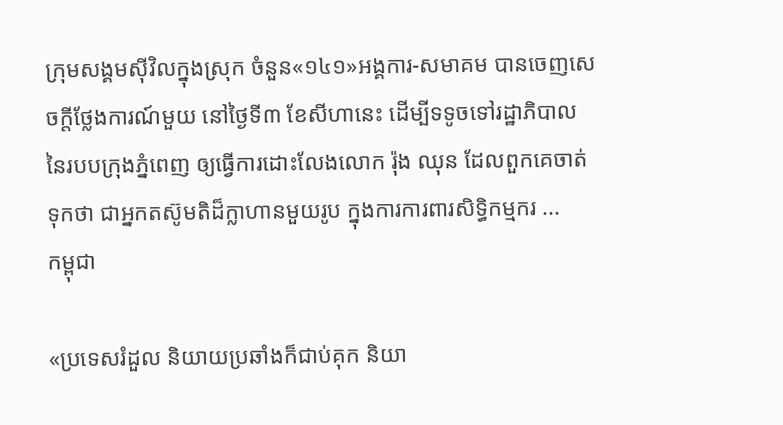ក្រុមសង្គមស៊ីវិលក្នុងស្រុក ចំនួន«១៤១»អង្គការ-សមាគម បានចេញសេចក្តីថ្លែងការណ៍មួយ នៅថ្ងៃទី៣ ខែសីហានេះ ដើម្បីទទូចទៅរដ្ឋាភិបាល នៃរបបក្រុងភ្នំពេញ ឲ្យធ្វើការដោះលែងលោក រ៉ុង ឈុន ដែលពួកគេចាត់ទុកថា ជាអ្នកតស៊ូមតិដ៏ក្លាហានមួយរូប ក្នុងការការពារសិទ្ធិកម្មករ ...
កម្ពុជា

«ប្រទេសរំដួល និយាយប្រឆាំងក៏ជាប់គុក និយា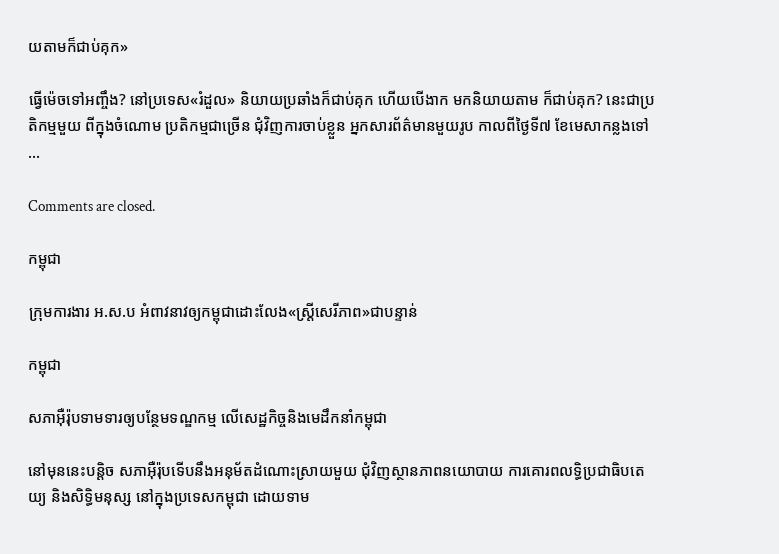យតាមក៏ជាប់គុក»

ធ្វើម៉េចទៅអញ្ចឹង? នៅប្រទេស«រំដួល» និយាយប្រឆាំងក៏ជាប់គុក ហើយបើងាក មកនិយាយតាម ក៏ជាប់គុក? នេះជាប្រតិកម្មមួយ ពីក្នុងចំណោម ប្រតិកម្មជាច្រើន ជុំវិញការចាប់ខ្លួន អ្នកសារព័ត៌មានមួយរូប កាលពីថ្ងៃទី៧ ខែមេសាកន្លងទៅ ...

Comments are closed.

កម្ពុជា

ក្រុមការងារ អ.ស.ប អំពាវនាវឲ្យកម្ពុជាដោះលែង«ស្ត្រីសេរីភាព»ជាបន្ទាន់

កម្ពុជា

សភាអ៊ឺរ៉ុបទាមទារឲ្យបន្ថែមទណ្ឌកម្ម លើសេដ្ឋកិច្ចនិងមេដឹកនាំកម្ពុជា

នៅមុននេះបន្តិច សភាអ៊ឺរ៉ុបទើបនឹងអនុម័តដំណោះស្រាយមួយ ជុំវិញស្ថានភាពនយោបាយ ការគោរពលទ្ធិប្រជាធិបតេយ្យ និងសិទ្ធិមនុស្ស នៅក្នុងប្រទេសកម្ពុជា ដោយទាម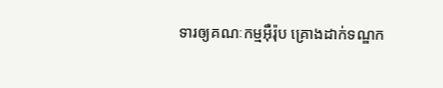ទារឲ្យគណៈកម្មអ៊ឺរ៉ុប គ្រោងដាក់ទណ្ឌក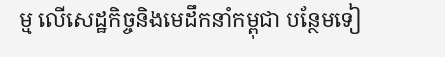ម្ម លើសេដ្ឋកិច្ចនិងមេដឹកនាំកម្ពុជា បន្ថែមទៀ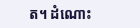ត។ ដំណោះ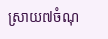ស្រាយ៧ចំណុ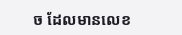ច ដែលមានលេខ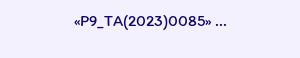«P9_TA(2023)0085» ...